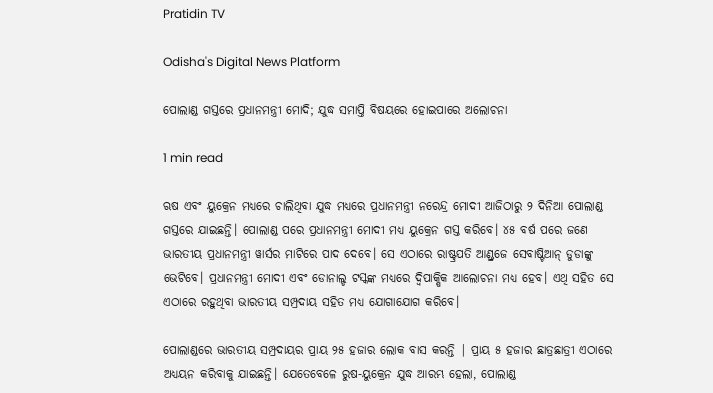Pratidin TV

Odisha's Digital News Platform

ପୋଲାଣ୍ଡ ଗସ୍ତରେ ପ୍ରଧାନମନ୍ତ୍ରୀ ମୋଦି; ଯୁଦ୍ଧ ସମାପ୍ତି ବିଷୟରେ ହୋଇପାରେ ଅଲୋଚନା

1 min read

ଋଷ ଏବଂ ୟୁକ୍ରେନ ମଧ୍ୟରେ ଚାଲିଥିବା ଯୁଦ୍ଧ ମଧ୍ୟରେ ପ୍ରଧାନମନ୍ତ୍ରୀ ନରେନ୍ଦ୍ର ମୋଦୀ ଆଜିଠାରୁ ୨ ଦିନିଆ ପୋଲାଣ୍ଡ ଗସ୍ତରେ ଯାଇଛନ୍ତି। ପୋଲାଣ୍ଡ ପରେ ପ୍ରଧାନମନ୍ତ୍ରୀ ମୋଦୀ ମଧ୍ୟ ୟୁକ୍ରେନ ଗସ୍ତ କରିବେ। ୪୫ ବର୍ଷ ପରେ ଜଣେ ଭାରତୀୟ ପ୍ରଧାନମନ୍ତ୍ରୀ ୱାର୍ସର ମାଟିରେ ପାଦ ଦେବେ। ସେ ଏଠାରେ ରାଷ୍ଟ୍ରପତି ଆଣ୍ଡ୍ରଜେ ସେବାଷ୍ଟିଆନ୍ ଡୁଡାଙ୍କୁ ଭେଟିବେ। ପ୍ରଧାନମନ୍ତ୍ରୀ ମୋଦୀ ଏବଂ ଡୋନାଲ୍ଡ ଟସ୍କଙ୍କ ମଧ୍ୟରେ ଦ୍ୱିପାକ୍ଷିକ ଆଲୋଚନା ମଧ୍ୟ ହେବ। ଏଥି ସହିତ ସେ ଏଠାରେ ରହୁଥିବା ଭାରତୀୟ ସମ୍ପ୍ରଦାୟ ସହିତ ମଧ୍ୟ ଯୋଗାଯୋଗ କରିବେ।

ପୋଲାଣ୍ଡରେ ଭାରତୀୟ ସମ୍ପ୍ରଦାୟର ପ୍ରାୟ ୨୫ ହଜାର ଲୋକ ବାସ କରନ୍ତି | ପ୍ରାୟ ୫ ହଜାର ଛାତ୍ରଛାତ୍ରୀ ଏଠାରେ ଅଧ୍ୟୟନ କରିବାକୁ ଯାଇଛନ୍ତି। ଯେତେବେଳେ ରୁଷ-ୟୁକ୍ରେନ ଯୁଦ୍ଧ ଆରମ୍ଭ ହେଲା, ପୋଲାଣ୍ଡ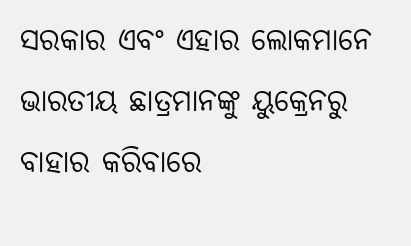ସରକାର ଏବଂ ଏହାର ଲୋକମାନେ ଭାରତୀୟ ଛାତ୍ରମାନଙ୍କୁ ୟୁକ୍ରେନରୁ ବାହାର କରିବାରେ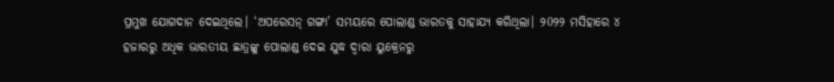ପ୍ରମୁଖ ଯୋଗଦାନ ଦେଇଥିଲେ। ‘ଅପରେସନ୍ ଗଙ୍ଗା’ ସମୟରେ ପୋଲାଣ୍ଡ ଭାରତକୁ ସାହାଯ୍ୟ କରିଥିଲା। ୨0୨୨ ମସିହାରେ ୪ ହଜାରରୁ ଅଧିକ ଭାରତୀୟ ଛାତ୍ରଙ୍କୁ ପୋଲାଣ୍ଡ ଦେଇ ଯୁଦ୍ଧ ଦ୍ୱାରା ୟୁକ୍ରେନରୁ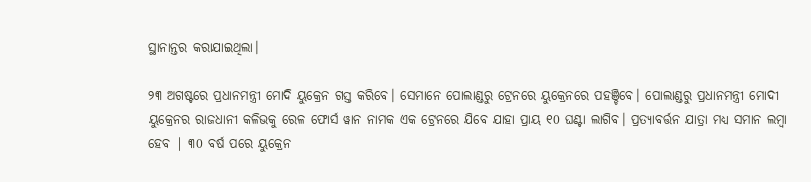ସ୍ଥାନାନ୍ତର କରାଯାଇଥିଲା।

୨୩ ଅଗଷ୍ଟରେ ପ୍ରଧାନମନ୍ତ୍ରୀ ମୋଦି ୟୁକ୍ରେନ ଗସ୍ତ କରିବେ। ସେମାନେ ପୋଲାଣ୍ଡରୁ ଟ୍ରେନରେ ୟୁକ୍ରେନରେ ପହଞ୍ଚିବେ। ପୋଲାଣ୍ଡରୁ ପ୍ରଧାନମନ୍ତ୍ରୀ ମୋଦୀ ୟୁକ୍ରେନର ରାଜଧାନୀ କଳିଭକୁ ରେଳ ଫୋର୍ସ ୱାନ ନାମକ ଏକ ଟ୍ରେନରେ ଯିବେ ଯାହା ପ୍ରାୟ ୧0 ଘଣ୍ଟା ଲାଗିବ। ପ୍ରତ୍ୟାବର୍ତ୍ତନ ଯାତ୍ରା ମଧ୍ୟ ସମାନ ଲମ୍ବା ହେବ | ୩0 ବର୍ଷ ପରେ ୟୁକ୍ରେନ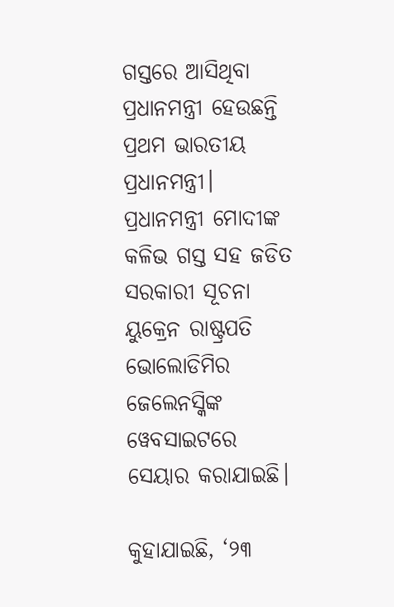ଗସ୍ତରେ ଆସିଥିବା ପ୍ରଧାନମନ୍ତ୍ରୀ ହେଉଛନ୍ତି ପ୍ରଥମ ଭାରତୀୟ ପ୍ରଧାନମନ୍ତ୍ରୀ। ପ୍ରଧାନମନ୍ତ୍ରୀ ମୋଦୀଙ୍କ କଳିଭ ଗସ୍ତ ସହ ଜଡିତ ସରକାରୀ ସୂଚନା ୟୁକ୍ରେନ ରାଷ୍ଟ୍ରପତି ଭୋଲୋଡିମିର ଜେଲେନସ୍କିଙ୍କ ୱେବସାଇଟରେ ସେୟାର କରାଯାଇଛି।

କୁହାଯାଇଛି, ‘୨୩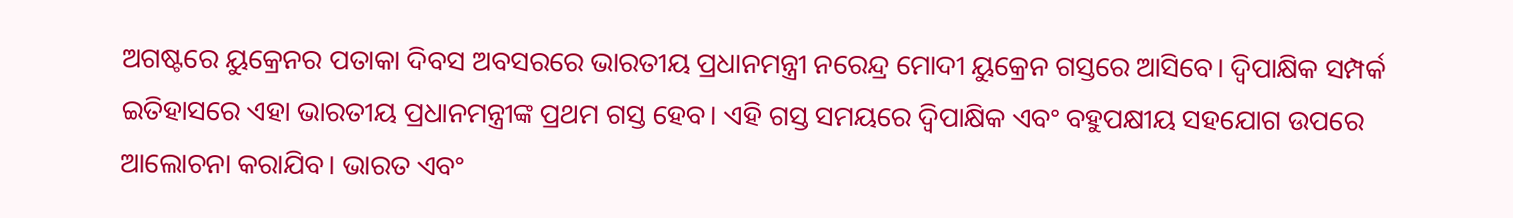ଅଗଷ୍ଟରେ ୟୁକ୍ରେନର ପତାକା ଦିବସ ଅବସରରେ ଭାରତୀୟ ପ୍ରଧାନମନ୍ତ୍ରୀ ନରେନ୍ଦ୍ର ମୋଦୀ ୟୁକ୍ରେନ ଗସ୍ତରେ ଆସିବେ। ଦ୍ୱିପାକ୍ଷିକ ସମ୍ପର୍କ ଇତିହାସରେ ଏହା ଭାରତୀୟ ପ୍ରଧାନମନ୍ତ୍ରୀଙ୍କ ପ୍ରଥମ ଗସ୍ତ ହେବ। ଏହି ଗସ୍ତ ସମୟରେ ଦ୍ୱିପାକ୍ଷିକ ଏବଂ ବହୁପକ୍ଷୀୟ ସହଯୋଗ ଉପରେ ଆଲୋଚନା କରାଯିବ। ଭାରତ ଏବଂ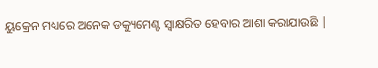ୟୁକ୍ରେନ ମଧ୍ୟରେ ଅନେକ ଡକ୍ୟୁମେଣ୍ଟ ସ୍ୱାକ୍ଷରିତ ହେବାର ଆଶା କରାଯାଉଛି |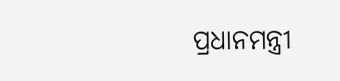ପ୍ରଧାନମନ୍ତ୍ରୀ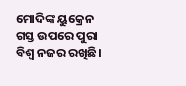ମୋଦିଙ୍କ ୟୁକ୍ରେନ ଗସ୍ତ ଉପରେ ପୁରା ବିଶ୍ୱ ନଜର ରଖିଛି।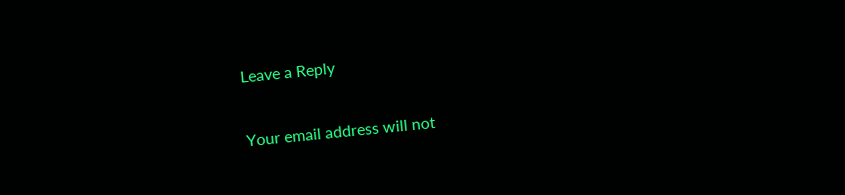Leave a Reply

Your email address will not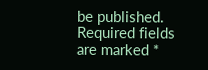be published. Required fields are marked *